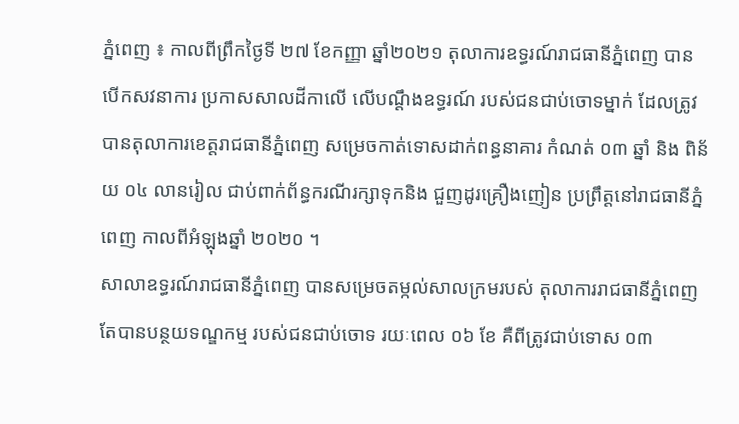ភ្នំពេញ ៖ កាលពីព្រឹកថ្ងៃទី ២៧ ខែកញ្ញា ឆ្នាំ២០២១ តុលាការឧទ្ធរណ៍រាជធានីភ្នំពេញ បានបើកសវនាការ ប្រកាសសាលដីកាលើ លើបណ្ដឹងឧទ្ធរណ៍ របស់ជនជាប់ចោទម្នាក់ ដែលត្រូវបានតុលាការខេត្តរាជធានីភ្នំពេញ សម្រេចកាត់ទោសដាក់ពន្ធនាគារ កំណត់ ០៣ ឆ្នាំ និង ពិន័យ ០៤ លានរៀល ជាប់ពាក់ព័ន្ធករណីរក្សាទុកនិង ជួញដូរគ្រឿងញៀន ប្រព្រឹត្តនៅរាជធានីភ្នំពេញ កាលពីអំឡុងឆ្នាំ ២០២០ ។
សាលាឧទ្ធរណ៍រាជធានីភ្នំពេញ បានសម្រេចតម្កល់សាលក្រមរបស់ តុលាការរាជធានីភ្នំពេញ តែបានបន្ថយទណ្ឌកម្ម របស់ជនជាប់ចោទ រយៈពេល ០៦ ខែ គឺពីត្រូវជាប់ទោស ០៣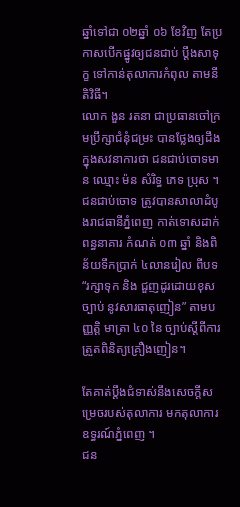ឆ្នាំទៅជា ០២ឆ្នាំ ០៦ ខែវិញ តែប្រកាសបើកផ្នូវឲ្យជនជាប់ ប្តឹងសាទុក្ខ ទៅកាន់តុលាការកំពុល តាមនីតិវិធី។
លោក ងួន រតនា ជាប្រធានចៅក្រមប្រឹក្សាជំនុំជម្រះ បានថ្លែងឲ្យដឹង ក្នុងសវនាការថា ជនជាប់ចោទមាន ឈ្មោះ ម៉ន សំរិទ្ធ ភេទ ប្រុស ។
ជនជាប់ចោទ ត្រូវបានសាលាដំបូងរាជធានីភ្នំពេញ កាត់ទោសដាក់ពន្ធនាគារ កំណត់ ០៣ ឆ្នាំ និងពិន័យទឹកប្រាក់ ៤លានរៀល ពីបទ “រក្សាទុក និង ជួញដូរដោយខុសច្បាប់ នូវសារធាតុញៀន” តាមបញ្ញតិ្ត មាត្រា ៤០ នៃ ច្បាប់ស្តីពីការត្រួតពិនិត្យគ្រឿងញៀន។

តែគាត់ប្តឹងជំទាស់នឹងសេចក្តីសម្រេចរបស់តុលាការ មកតុលាការឧទ្ធរណ៍ភ្នំពេញ ។
ជន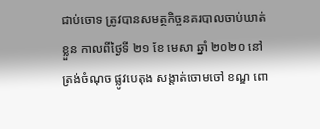ជាប់ចោទ ត្រូវបានសមត្ថកិច្ចនគរបាលចាប់ឃាត់ខ្លួន កាលពីថ្ងៃទី ២១ ខែ មេសា ឆ្នាំ ២០២០ នៅត្រង់ចំណុច ផ្លូវបេតុង សង្តាត់ចោមចៅ ខណ្ឌ ពោ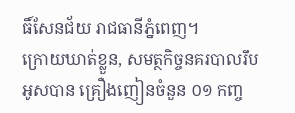ធិ៍សែនជ័យ រាជធានីភ្នំពេញ។
ក្រោយឃាត់ខ្លួន, សមត្ថកិច្ចនគរបាលរឹបអូសបាន គ្រឿងញៀនចំនួន ០១ កញ្ច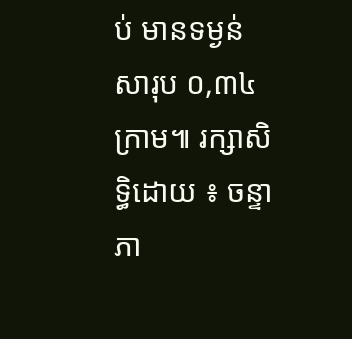ប់ មានទម្ងន់ សារុប ០,៣៤ ក្រាម៕ រក្សាសិទ្ធិដោយ ៖ ចន្ទា ភា